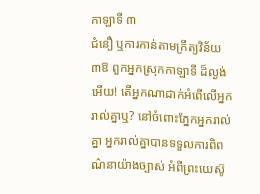កាឡាទី ៣
ជំនឿ ឬការកាន់តាមក្រឹត្យវិន័យ
៣ឱ ពួកអ្នកស្រុកកាឡាទី ដ៏ល្ងង់អើយ! តើអ្នកណាដាក់អំពើលើអ្នករាល់គ្នាឬ? នៅចំពោះភ្នែកអ្នករាល់គ្នា អ្នករាល់គ្នាបានទទួលការពិពណ៌នាយ៉ាងច្បាស់ អំពីព្រះយេស៊ូ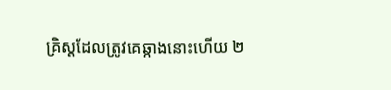គ្រិស្ដដែលត្រូវគេឆ្កាងនោះហើយ ២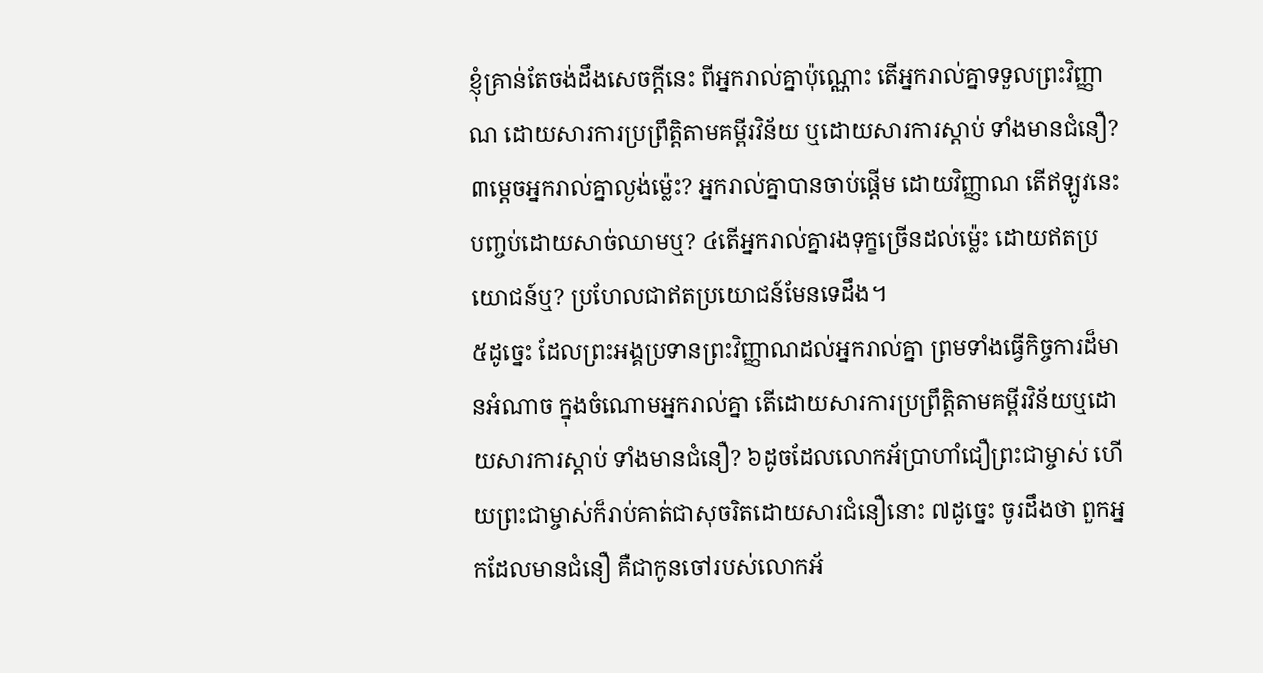ខ្ញុំគ្រាន់តែចង់ដឹងសេចក្ដីនេះ ពីអ្នករាល់គ្នាប៉ុណ្ណោះ តើអ្នករាល់គ្នាទទួលព្រះវិញ្ញាណ ដោយសារការប្រព្រឹត្តិតាមគម្ពីរវិន័យ ឬដោយសារការស្ដាប់ ទាំងមានជំនឿ? ៣ម្ដេចអ្នករាល់គ្នាល្ងង់ម្ល៉េះ? អ្នករាល់គ្នាបានចាប់ផ្ដើម ដោយវិញ្ញាណ តើឥឡូវនេះ បញ្ចប់ដោយសាច់ឈាមឬ? ៤តើអ្នករាល់គ្នារងទុក្ខច្រើនដល់ម្ល៉េះ ដោយឥតប្រយោជន៍ឬ? ប្រហែលជាឥតប្រយោជន៍មែនទេដឹង។
៥ដូច្នេះ ដែលព្រះអង្គប្រទានព្រះវិញ្ញាណដល់អ្នករាល់គ្នា ព្រមទាំងធ្វើកិច្ចការដ៏មានអំណាច ក្នុងចំណោមអ្នករាល់គ្នា តើដោយសារការប្រព្រឹត្តិតាមគម្ពីរវិន័យឬដោយសារការស្ដាប់ ទាំងមានជំនឿ? ៦ដូចដែលលោកអ័ប្រាហាំជឿព្រះជាម្ចាស់ ហើយព្រះជាម្ចាស់ក៏រាប់គាត់ជាសុចរិតដោយសារជំនឿនោះ ៧ដូច្នេះ ចូរដឹងថា ពួកអ្នកដែលមានជំនឿ គឺជាកូនចៅរបស់លោកអ័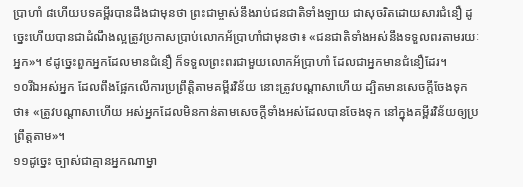ប្រាហាំ ៨ហើយបទគម្ពីរបានដឹងជាមុនថា ព្រះជាម្ចាស់នឹងរាប់ជនជាតិទាំងឡាយ ជាសុចរិតដោយសារជំនឿ ដូច្នេះហើយបានជាដំណឹងល្អត្រូវប្រកាសប្រាប់លោកអ័ប្រាហាំជាមុនថា៖ «ជនជាតិទាំងអស់នឹងទទួលពរតាមរយៈអ្នក»។ ៩ដូច្នេះពួកអ្នកដែលមានជំនឿ ក៏ទទួលព្រះពរជាមួយលោកអ័ប្រាហាំ ដែលជាអ្នកមានជំនឿដែរ។
១០រីឯអស់អ្នក ដែលពឹងផ្អែកលើការប្រព្រឹត្តិតាមគម្ពីរវិន័យ នោះត្រូវបណ្តាសាហើយ ដ្បិតមានសេចក្ដីចែងទុកថា៖ «ត្រូវបណ្តាសាហើយ អស់អ្នកដែលមិនកាន់តាមសេចក្ដីទាំងអស់ដែលបានចែងទុក នៅក្នុងគម្ពីរវិន័យឲ្យប្រព្រឹត្ដតាម»។
១១ដូច្នេះ ច្បាស់ជាគ្មានអ្នកណាម្នា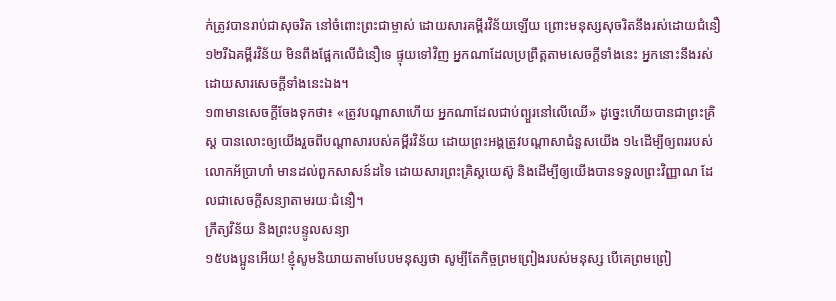ក់ត្រូវបានរាប់ជាសុចរិត នៅចំពោះព្រះជាម្ចាស់ ដោយសារគម្ពីរវិន័យឡើយ ព្រោះមនុស្សសុចរិតនឹងរស់ដោយជំនឿ ១២រីឯគម្ពីរវិន័យ មិនពឹងផ្អែកលើជំនឿទេ ផ្ទុយទៅវិញ អ្នកណាដែលប្រព្រឹត្តតាមសេចក្ដីទាំងនេះ អ្នកនោះនឹងរស់ដោយសារសេចក្ដីទាំងនេះឯង។
១៣មានសេចក្ដីចែងទុកថា៖ «ត្រូវបណ្តាសាហើយ អ្នកណាដែលជាប់ព្យួរនៅលើឈើ» ដូច្នេះហើយបានជាព្រះគ្រិស្ដ បានលោះឲ្យយើងរួចពីបណ្តាសារបស់គម្ពីរវិន័យ ដោយព្រះអង្គត្រូវបណ្តាសាជំនួសយើង ១៤ដើម្បីឲ្យពររបស់លោកអ័ប្រាហាំ មានដល់ពួកសាសន៍ដទៃ ដោយសារព្រះគ្រិស្ដយេស៊ូ និងដើម្បីឲ្យយើងបានទទួលព្រះវិញ្ញាណ ដែលជាសេចក្ដីសន្យាតាមរយៈជំនឿ។
ក្រឹត្យវិន័យ និងព្រះបន្ទូលសន្យា
១៥បងប្អូនអើយ! ខ្ញុំសូមនិយាយតាមបែបមនុស្សថា សូម្បីតែកិច្ចព្រមព្រៀងរបស់មនុស្ស បើគេព្រមព្រៀ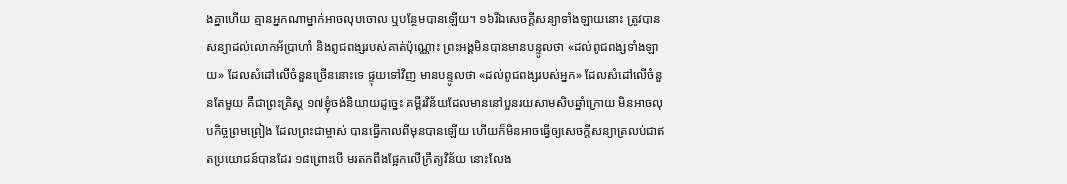ងគ្នាហើយ គ្មានអ្នកណាម្នាក់អាចលុបចោល ឬបន្ថែមបានឡើយ។ ១៦រីឯសេចក្ដីសន្យាទាំងឡាយនោះ ត្រូវបានសន្យាដល់លោកអ័ប្រាហាំ និងពូជពង្សរបស់គាត់ប៉ុណ្ណោះ ព្រះអង្គមិនបានមានបន្ទូលថា «ដល់ពូជពង្សទាំងឡាយ» ដែលសំដៅលើចំនួនច្រើននោះទេ ផ្ទុយទៅវិញ មានបន្ទូលថា «ដល់ពូជពង្សរបស់អ្នក» ដែលសំដៅលើចំនួនតែមួយ គឺជាព្រះគ្រិស្ដ ១៧ខ្ញុំចង់និយាយដូច្នេះ គម្ពីរវិន័យដែលមាននៅបួនរយសាមសិបឆ្នាំក្រោយ មិនអាចលុបកិច្ចព្រមព្រៀង ដែលព្រះជាម្ចាស់ បានធ្វើកាលពីមុនបានឡើយ ហើយក៏មិនអាចធ្វើឲ្យសេចក្ដីសន្យាត្រលប់ជាឥតប្រយោជន៍បានដែរ ១៨ព្រោះបើ មរតកពឹងផ្អែកលើក្រឹត្យវិន័យ នោះលែង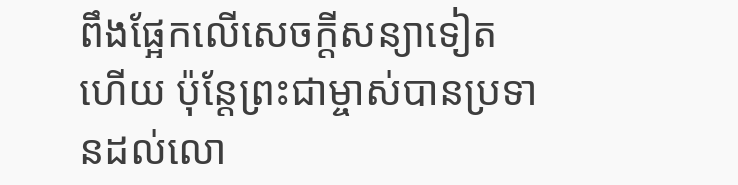ពឹងផ្អែកលើសេចក្ដីសន្យាទៀតហើយ ប៉ុន្ដែព្រះជាម្ចាស់បានប្រទានដល់លោ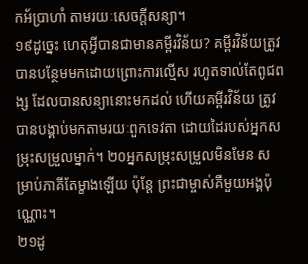កអ័ប្រាហាំ តាមរយៈសេចក្ដីសន្យា។
១៩ដូច្នេះ ហេតុអ្វីបានជាមានគម្ពីរវិន័យ? គម្ពីរវិន័យត្រូវបានបន្ថែមមកដោយព្រោះការល្មើស រហូតទាល់តែពូជពង្ស ដែលបានសន្យានោះមកដល់ ហើយគម្ពីរវិន័យ ត្រូវបានបង្គាប់មកតាមរយៈពួកទេវតា ដោយដៃរបស់អ្នកសម្រុះសម្រួលម្នាក់។ ២០អ្នកសម្រុះសម្រួលមិនមែន សម្រាប់ភាគីតែម្ខាងឡើយ ប៉ុន្តែ ព្រះជាម្ចាស់គឺមួយអង្គប៉ុណ្ណោះ។
២១ដូ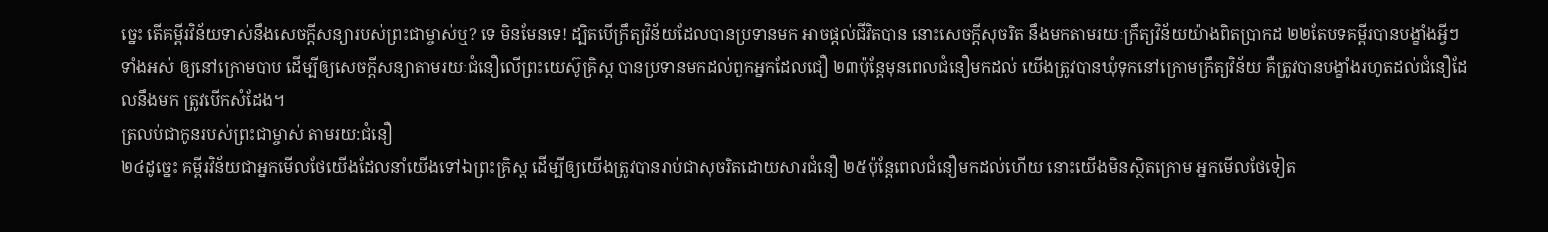ច្នេះ តើគម្ពីរវិន័យទាស់នឹងសេចក្ដីសន្យារបស់ព្រះជាម្ចាស់ឬ? ទេ មិនមែនទេ! ដ្បិតបើក្រឹត្យវិន័យដែលបានប្រទានមក អាចផ្ដល់ជីវិតបាន នោះសេចក្ដីសុចរិត នឹងមកតាមរយៈក្រឹត្យវិន័យយ៉ាងពិតប្រាកដ ២២តែបទគម្ពីរបានបង្ខាំងអ្វីៗទាំងអស់ ឲ្យនៅក្រោមបាប ដើម្បីឲ្យសេចក្ដីសន្យាតាមរយៈជំនឿលើព្រះយេស៊ូគ្រិស្ដ បានប្រទានមកដល់ពួកអ្នកដែលជឿ ២៣ប៉ុន្តែមុនពេលជំនឿមកដល់ យើងត្រូវបានឃុំទុកនៅក្រោមក្រឹត្យវិន័យ គឺត្រូវបានបង្ខាំងរហូតដល់ជំនឿដែលនឹងមក ត្រូវបើកសំដែង។
ត្រលប់ជាកូនរបស់ព្រះជាម្ចាស់ តាមរយ:ជំនឿ
២៤ដូច្នេះ គម្ពីរវិន័យជាអ្នកមើលថែយើងដែលនាំយើងទៅឯព្រះគ្រិស្ដ ដើម្បីឲ្យយើងត្រូវបានរាប់ជាសុចរិតដោយសារជំនឿ ២៥ប៉ុន្ដែពេលជំនឿមកដល់ហើយ នោះយើងមិនស្ថិតក្រោម អ្នកមើលថែទៀត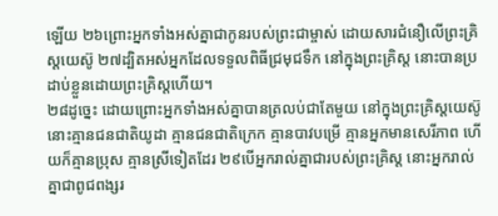ឡើយ ២៦ព្រោះអ្នកទាំងអស់គ្នាជាកូនរបស់ព្រះជាម្ចាស់ ដោយសារជំនឿលើព្រះគ្រិស្ដយេស៊ូ ២៧ដ្បិតអស់អ្នកដែលទទួលពិធីជ្រមុជទឹក នៅក្នុងព្រះគ្រិស្ដ នោះបានប្រដាប់ខ្លួនដោយព្រះគ្រិស្ដហើយ។
២៨ដូច្នេះ ដោយព្រោះអ្នកទាំងអស់គ្នាបានត្រលប់ជាតែមួយ នៅក្នុងព្រះគ្រិស្ដយេស៊ូ នោះគ្មានជនជាតិយូដា គ្មានជនជាតិក្រេក គ្មានបាវបម្រើ គ្មានអ្នកមានសេរីភាព ហើយក៏គ្មានប្រុស គ្មានស្រីទៀតដែរ ២៩បើអ្នករាល់គ្នាជារបស់ព្រះគ្រិស្ដ នោះអ្នករាល់គ្នាជាពូជពង្សរ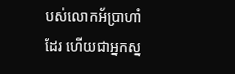បស់លោកអ័ប្រាហាំដែរ ហើយជាអ្នកស្ន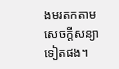ងមរតកតាមសេចក្ដីសន្យាទៀតផង។